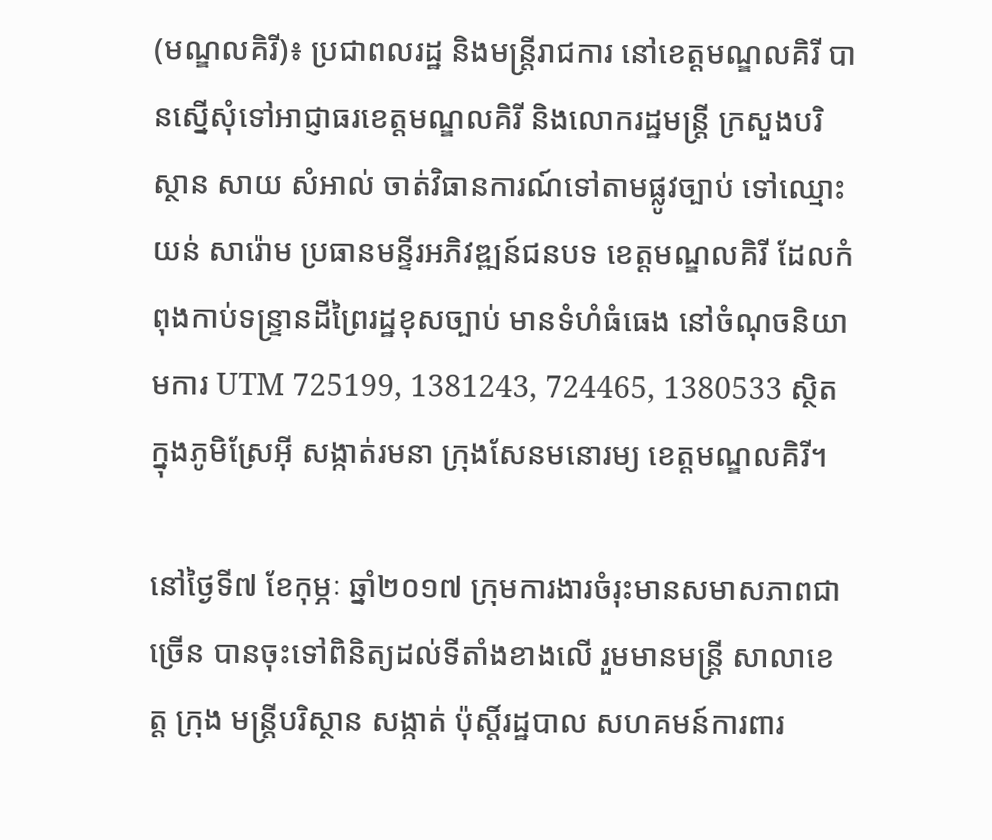(មណ្ឌលគិរី)៖ ប្រជាពលរដ្ឋ និងមន្រ្តីរាជការ នៅខេត្តមណ្ឌលគិរី បានស្នើសុំទៅអាជ្ញាធរខេត្តមណ្ឌលគិរី និងលោករដ្ឋមន្រ្តី ក្រសួងបរិស្ថាន សាយ សំអាល់ ចាត់វិធានការណ៍ទៅតាមផ្លូវច្បាប់ ទៅឈ្មោះ យន់ សារ៉ោម ប្រធានមន្ទីរអភិវឌ្ឍន៍ជនបទ ខេត្តមណ្ឌលគិរី ដែលកំពុងកាប់ទន្រ្ទានដីព្រៃរដ្ឋខុសច្បាប់ មានទំហំធំធេង នៅចំណុចនិយាមការ UTM 725199, 1381243, 724465, 1380533 ស្ថិតក្នុងភូមិស្រែអ៊ី សង្កាត់រមនា ក្រុងសែនមនោរម្យ ខេត្តមណ្ឌលគិរី។

នៅថ្ងៃទី៧ ខែកុម្ភៈ ឆ្នាំ២០១៧ ក្រុមការងារចំរុះមានសមាសភាពជាច្រើន បានចុះទៅពិនិត្យដល់ទីតាំងខាងលើ រួមមានមន្រ្តី សាលាខេត្ត ក្រុង មន្រ្តីបរិស្ថាន សង្កាត់ ប៉ុស្តិ៍រដ្ឋបាល សហគមន៍ការពារ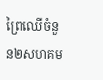ព្រៃឈើចំនួន២សហគម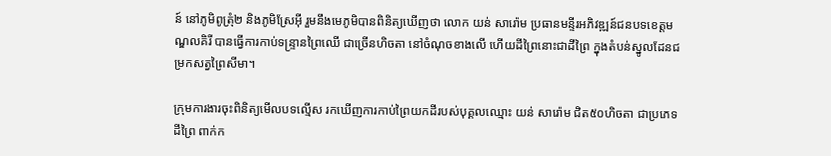ន៍ នៅភូមិពូត្រុំ២ និងភូមិស្រែអ៊ី រួមនឹងមេភូមិបានពិនិត្យឃើញថា លោក យន់ សារ៉ោម ប្រធានមន្ទីរអភិវឌ្ឍន៍ជនបទខេត្តមណ្ឌលគិរី បានធ្វើការកាប់ទន្រ្ទានព្រៃឈើ ជាច្រើនហិចតា នៅចំណុចខាងលើ ហើយដីព្រៃនោះជាដីព្រៃ ក្នុងតំបន់ស្នូលដែនជម្រកសត្វព្រៃសីមា។

ក្រុមការងារចុះពិនិត្យមើលបទល្មើស រកឃើញការកាប់ព្រៃយកដីរបស់បុគ្គលឈ្មោះ យន់ សារ៉ោម ជិត៥០ហិចតា ជាប្រភេទដីព្រៃ ពាក់ក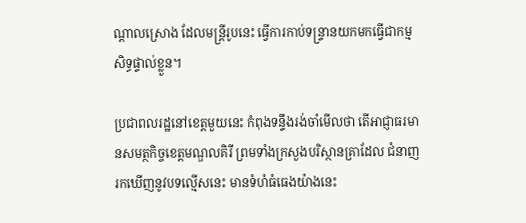ណ្តាលស្រោង ដែលមន្រ្តីរូបនេះ ធ្វើការកាប់ទន្រ្ទានយកមកធ្វើជាកម្មសិទ្ធផ្ទាល់ខ្លួន។

ប្រជាពលរដ្ឋនៅខេត្តមួយនេះ កំពុងទន្ទឹងរង់ចាំមើលថា តើអាជ្ញាធរមានសមត្ថកិច្ចខេត្តមណ្ឌលគិរី ព្រមទាំងក្រសួងបរិស្ថានគ្រាដែល ជំនាញរកឃើញនូវបទល្មើសនេះ មានទំហំធំធេងយ៉ាងនេះ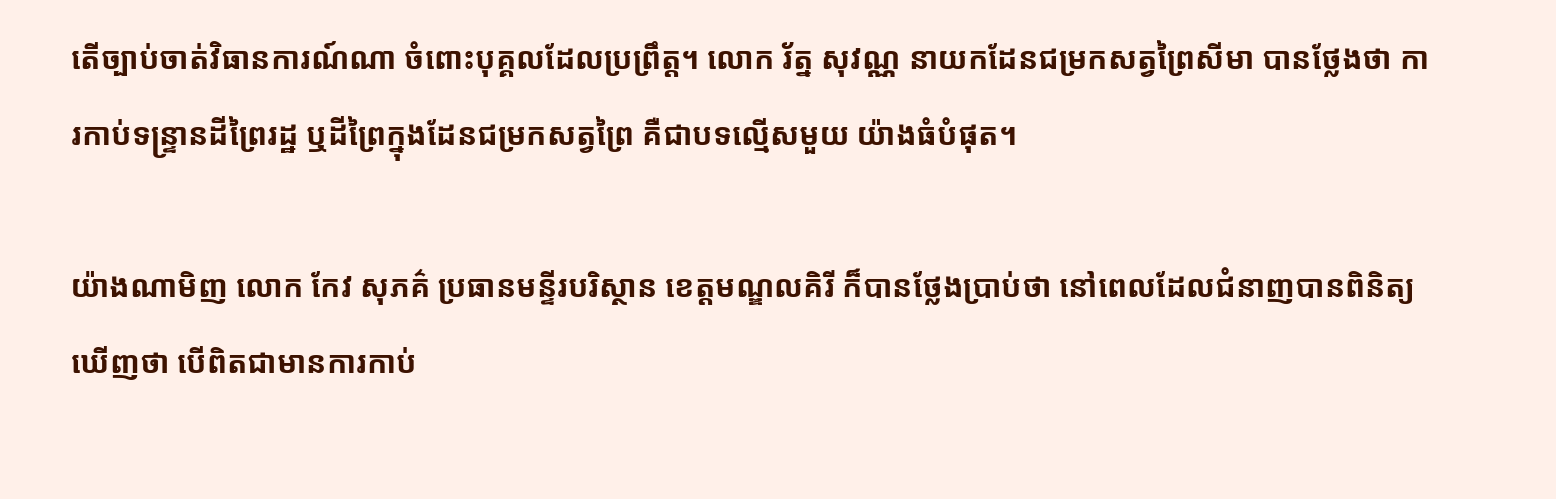តើច្បាប់ចាត់វិធានការណ៍ណា ចំពោះបុគ្គលដែលប្រព្រឹត្ត។ លោក រ័ត្ន សុវណ្ណ នាយកដែនជម្រកសត្វព្រៃសីមា បានថ្លែងថា ការកាប់ទន្រ្ទានដីព្រៃរដ្ឋ ឬដីព្រៃក្នុងដែនជម្រកសត្វព្រៃ គឺជាបទល្មើសមួយ យ៉ាងធំបំផុត។

យ៉ាងណាមិញ លោក កែវ សុភគ៌ ប្រធានមន្ទីរបរិស្ថាន ខេត្តមណ្ឌលគិរី ក៏បានថ្លែងប្រាប់ថា នៅពេលដែលជំនាញបានពិនិត្យឃើញថា បើពិតជាមានការកាប់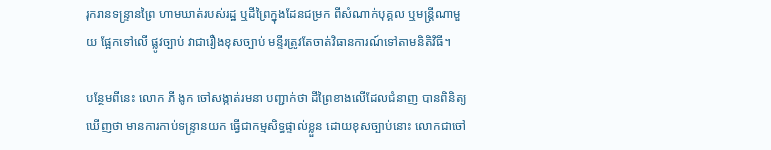រុករានទន្រ្ទានព្រៃ ហាមឃាត់របស់រដ្ឋ ឬដីព្រៃក្នុងដែនជម្រក ពីសំណាក់បុគ្គល ឬមន្រ្តីណាមួយ ផ្អែកទៅលើ ផ្លូវច្បាប់ វាជារឿងខុសច្បាប់ មន្ទីរត្រូវតែចាត់វិធានការណ៍ទៅតាមនិតិវិធី។

បន្ថែមពីនេះ លោក ភី ងូក ចៅសង្កាត់រមនា បញ្ជាក់ថា ដីព្រៃខាងលើដែលជំនាញ បានពិនិត្យឃើញថា មានការកាប់ទន្រ្ទានយក ធ្វើជាកម្មសិទ្ធផ្ទាល់ខ្លួន ដោយខុសច្បាប់នោះ លោកជាចៅ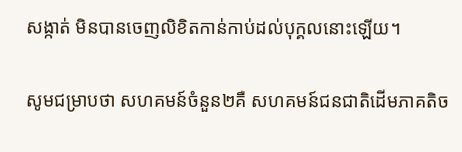សង្កាត់ មិនបានចេញលិខិតកាន់កាប់ដល់បុក្គលនោះឡើយ។

សូមជម្រាបថា សហគមន៍ចំនួន២គឺ សហគមន៍ជនជាតិដើមភាគតិច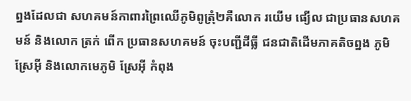ព្នងដែលជា សហគមន៍កាពារព្រៃឈើភូមិពូត្រុំ២គឺលោក រយើម ផ្យើល ជាប្រធានសហគមន៍ និងលោក ត្រក់ ពើក ប្រធានសហគមន៍ ចុះបញ្ជីដីធ្លី ជនជាតិដើមភាគតិចព្នង ភូមិស្រែអ៊ី និងលោកមេភូមិ ស្រែអ៊ី កំពុង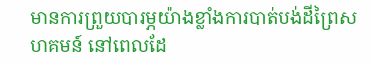មានការព្រួយបារម្ភយ៉ាងខ្លាំងការបាត់បង់ដីព្រៃសហគមន៍ នៅពេលដែ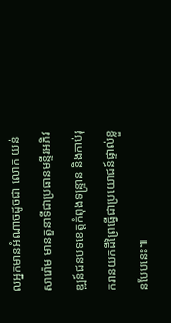លអ្នកមានអំណាចដូចជា លោក យន់ សារ៉ោម មានតួនាទីជាប្រធានមន្ទីរអភិវឌ្ឍន៍ជនបទខេត្តកំពុងទន្រ្ទាន និងកាប់រុករានយកដីព្រៃធ្វើជាប្រយោជន៍ផ្ទាល់ខ្លួនបែបនេះ៕